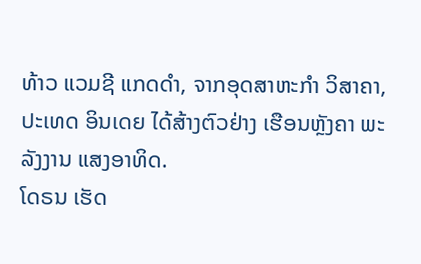ທ້າວ ແວມຊີ ແກດດຳ, ຈາກອຸດສາຫະກຳ ວິສາຄາ, ປະເທດ ອິນເດຍ ໄດ້ສ້າງຕົວຢ່າງ ເຮືອນຫຼັງຄາ ພະລັງງານ ແສງອາທິດ.
ໂດຣນ ເຮັດ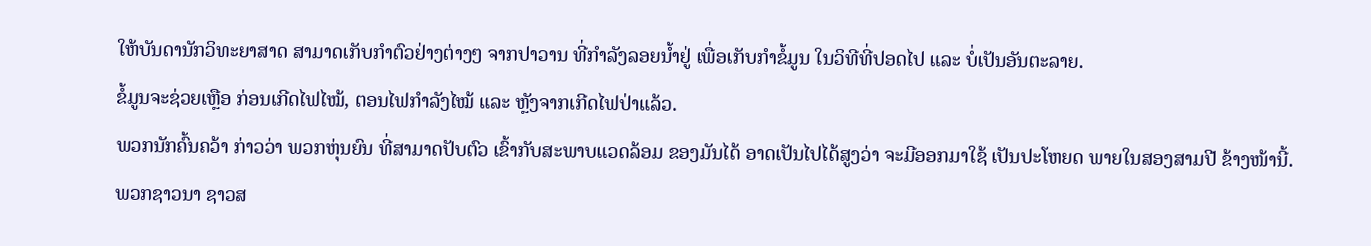ໃຫ້ບັນດານັກວິທະຍາສາດ ສາມາດເກັບກຳຕົວຢ່າງຕ່າງໆ ຈາກປາວານ ທີ່ກຳລັງລອຍນ້ຳຢູ່ ເພື່ອເກັບກຳຂໍ້ມູນ ໃນວິທີທີ່ປອດໄປ ແລະ ບໍ່ເປັນອັນຕະລາຍ.
ຂໍ້ມູນຈະຊ່ວຍເຫຼືອ ກ່ອນເກີດໄຟໄໝ້, ຕອນໄຟກຳລັງໄໝ້ ແລະ ຫຼັງຈາກເກີດໄຟປ່າແລ້ວ.
ພວກນັກຄົ້ນຄວ້າ ກ່າວວ່າ ພວກຫຸ່ນຍົນ ທີ່ສາມາດປັບຕົວ ເຂົ້າກັບສະພາບແວດລ້ອມ ຂອງມັນໄດ້ ອາດເປັນໄປໄດ້ສູງວ່າ ຈະມີອອກມາໃຊ້ ເປັນປະໂຫຍດ ພາຍໃນສອງສາມປີ ຂ້າງໜ້ານີ້.
ພວກຊາວນາ ຊາວສ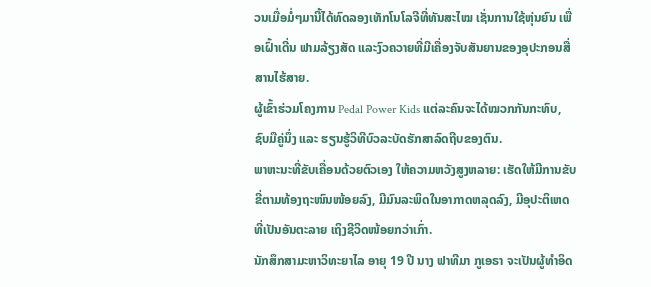ວນເມື່ອມໍ່ໆມານີ້ໄດ້ທົດລອງເທັກໂນໂລຈີທີ່ທັນສະໄໝ ເຊັ່ນການໃຊ້ຫຸ່ນຍົນ ເພື່ອເຝົ້າເດີ່ນ ຟາມລ້ຽງສັດ ແລະງົວຄວາຍທີ່ມີເຄື່ອງຈັບສັນຍານຂອງອຸປະກອນສື່ສານໄຮ້ສາຍ.
ຜູ້ເຂົ້າຮ່ວມໂຄງການ Pedal Power Kids ແຕ່ລະຄົນຈະໄດ້ໝວກກັນກະທົບ, ຊົບມືຄູ່ນຶ່ງ ແລະ ຮຽນຮູ້ວິທີບົວລະບັດຮັກສາລົດຖີບຂອງຕົນ.
ພາຫະນະທີ່ຂັບເຄື່ອນດ້ວຍຕົວເອງ ໃຫ້ຄວາມຫວັງສູງຫລາຍ: ເຮັດໃຫ້ມີການຂັບຂີ່ຕາມທ້ອງຖະໜົນໜ້ອຍລົງ, ມີມົນລະພິດໃນອາກາດຫລຸດລົງ, ມີອຸປະຕິເຫດທີ່ເປັນອັນຕະລາຍ ເຖິງຊີວິດໜ້ອຍກວ່າເກົ່າ.
ນັກສຶກສາມະຫາວິທະຍາໄລ ອາຍຸ 19 ປີ ນາງ ຟາທີມາ ກູເອຣາ ຈະເປັນຜູ້ທຳອິດ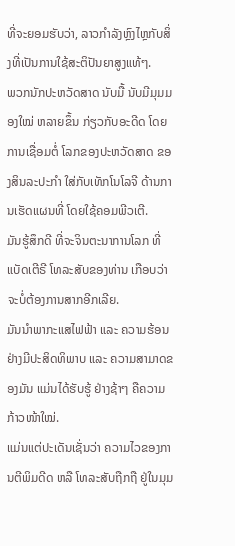ທີ່ຈະຍອມຮັບວ່າ, ລາວກຳລັງຫຼົງໄຫຼກັບສິ່ງທີ່ເປັນການໃຊ້ສະຕິປັນຍາສູງແທ້ໆ.
ພວກນັກປະຫວັດສາດ ນັບມື້ ນັບມີມຸມມອງໃໝ່ ຫລາຍຂຶ້ນ ກ່ຽວກັບອະດີດ ໂດຍການເຊື່ອມຕໍ່ ໂລກຂອງປະຫວັດສາດ ຂອງສິນລະປະກຳ ໃສ່ກັບເທັກໂນໂລຈີ ດ້ານການເຮັດແຜນທີ່ ໂດຍໃຊ້ຄອມພີວເຕີ.
ມັນຮູ້ສຶກດີ ທີ່ຈະຈິນຕະນາການໂລກ ທີ່ແບັດເຕີຣີ ໂທລະສັບຂອງທ່ານ ເກືອບວ່າ ຈະບໍ່ຕ້ອງການສາກອີກເລີຍ.
ມັນນຳພາກະແສໄຟຟ້າ ແລະ ຄວາມຮ້ອນຢ່າງມີປະສິດທິພາບ ແລະ ຄວາມສາມາດຂອງມັນ ແມ່ນໄດ້ຮັບຮູ້ ຢ່າງຊ້າໆ ຄືຄວາມກ້າວໜ້າໃໝ່.
ແມ່ນແຕ່ປະເດັນເຊັ່ນວ່າ ຄວາມໄວຂອງການຕີພິມດີດ ຫລື ໂທລະສັບຖືກຖື ຢູ່ໃນມຸມ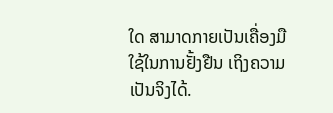ໃດ ສາມາດກາຍເປັນເຄື່ອງມືໃຊ້ໃນການຢັ້ງຢືນ ເຖິງຄວາມເປັນຈິງໄດ້.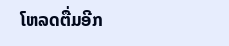ໂຫລດຕື່ມອີກ